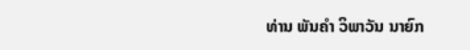ທ່ານ ພັນຄໍາ ວິພາວັນ ນາຍົກ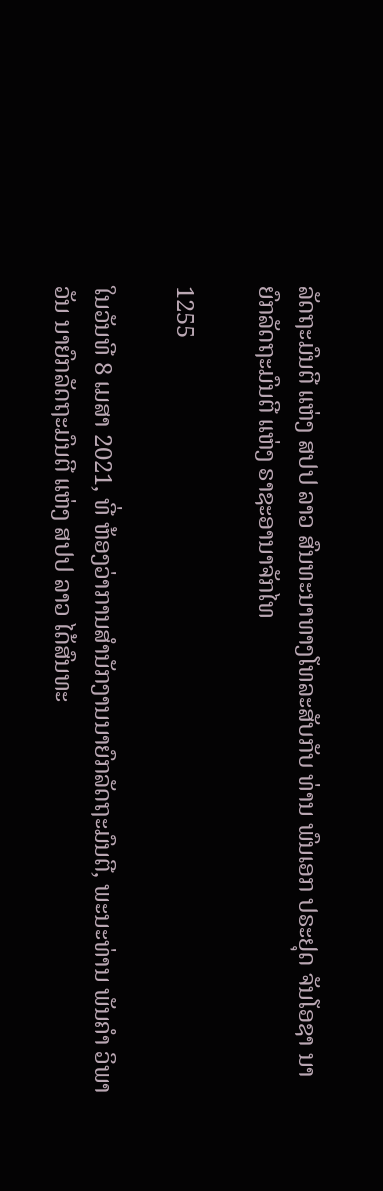ລັດຖະມົນຕີ ແຫ່ງ ສປປ ລາວ ສົນທະນາທາງໂທລະສັບກັບ ທ່ານ ພົນເອກ ປຣະຢຸດ ຈັນໂອຊາ ນາຍົກລັດຖະມົນຕີ ແຫ່ງ ຣາຊະອານາຈັກໄທ

1255

ໃນວັນທີ 8 ເມສາ 2021, ທີ່ ຫ້ອງວ່າການສໍານັກງານນາຍົກລັດຖະມົນຕີ, ພະນະທ່ານ ພັນຄໍາ ວິພາວັນ ນາຍົກລັດຖະມົນຕີ ແຫ່ງ ສປປ ລາວ ໄດ້ສົນທະ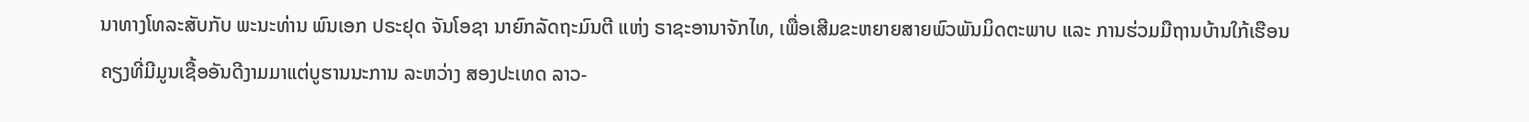ນາທາງໂທລະສັບກັບ ພະນະທ່ານ ພົນເອກ ປຣະຢຸດ ຈັນໂອຊາ ນາຍົກລັດຖະມົນຕີ ແຫ່ງ ຣາຊະອານາຈັກໄທ, ເພື່ອເສີມຂະຫຍາຍສາຍພົວພັນມິດຕະພາບ ແລະ ການຮ່ວມມືຖານບ້ານໃກ້ເຮືອນຄຽງທີ່ມີມູນເຊື້ອອັນດີງາມມາແຕ່ບູຮານນະການ ລະຫວ່າງ ສອງປະເທດ ລາວ-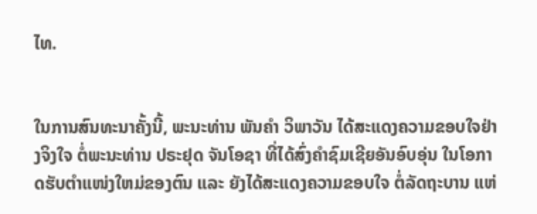ໄທ.


ໃນການສົນທະນາຄັ້ງນີ້, ພະນະທ່ານ ພັນຄໍາ ວິພາວັນ ໄດ້ສະແດງຄວາມຂອບໃຈຢ່າງຈິງໃຈ ຕໍ່ພະນະທ່ານ ປຣະຢຸດ ຈັນໂອຊາ ທີ່ໄດ້ສົ່ງຄໍາຊົມເຊີຍອັນອົບອຸ່ນ ໃນໂອກາດຮັບຕໍາແໜ່ງໃຫມ່ຂອງຕົນ ແລະ ຍັງໄດ້ສະແດງຄວາມຂອບໃຈ ຕໍ່ລັດຖະບານ ແຫ່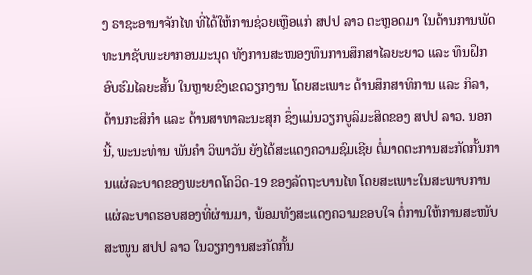ງ ຣາຊະອານາຈັກໄທ ທີ່ໄດ້ໃຫ້ການຊ່ວຍເຫຼືອແກ່ ສປປ ລາວ ຕະຫຼອດມາ ໃນດ້ານການພັດທະນາຊັບພະຍາກອນມະນຸດ ທັງການສະໜອງທຶນການສຶກສາໄລຍະຍາວ ແລະ ທຶນຝຶກອົບຮົມໄລຍະສັ້ນ ໃນຫຼາຍຂົງເຂດວຽກງານ ໂດຍສະເພາະ ດ້ານສຶກສາທິການ ແລະ ກິລາ, ດ້ານກະສິກໍາ ແລະ ດ້ານສາທາລະນະສຸກ ຊຶ່ງແມ່ນວຽກບູລິມະສິດຂອງ ສປປ ລາວ. ນອກນີ້, ພະນະທ່ານ ພັນຄໍາ ວິພາວັນ ຍັງໄດ້ສະແດງຄວາມຊົມເຊີຍ ຕໍ່ມາດຕະການສະກັດກັ້ນການແຜ່ລະບາດຂອງພະຍາດໂຄວິດ-19 ຂອງລັດຖະບານໄທ ໂດຍສະເພາະໃນສະພາບການແຜ່ລະບາດຮອບສອງທີ່ຜ່ານມາ, ພ້ອມທັງສະແດງຄວາມຂອບໃຈ ຕໍ່ການໃຫ້ການສະໜັບສະໜູນ ສປປ ລາວ ໃນວຽກງານສະກັດກັ້ນ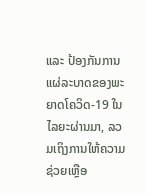ແລະ ປ້ອງກັນການແຜ່ລະບາດຂອງພະຍາດໂຄວິດ-19 ໃນໄລຍະຜ່ານມາ, ລວມເຖິງການໃຫ້ຄວາມຊ່ວຍເຫຼືອ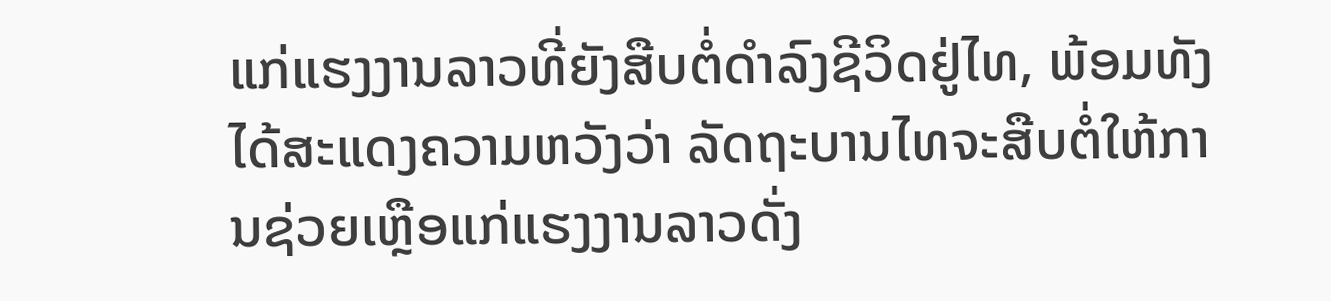ແກ່ແຮງງານລາວທີ່ຍັງສືບຕໍ່ດໍາລົງຊີວິດຢູ່ໄທ, ພ້ອມທັງໄດ້ສະແດງຄວາມຫວັງວ່າ ລັດຖະບານໄທຈະສືບຕໍ່ໃຫ້ການຊ່ວຍເຫຼືອແກ່ແຮງງານລາວດັ່ງ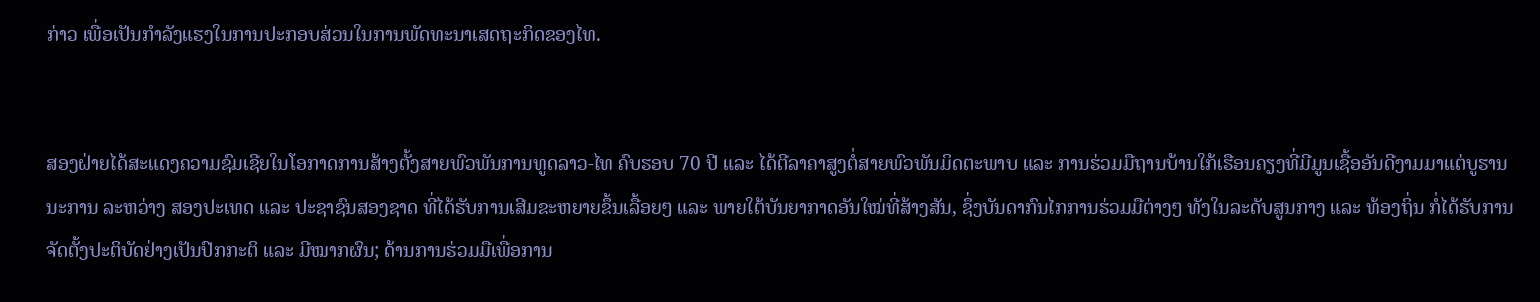ກ່າວ ເພື່ອເປັນກໍາລັງແຮງໃນການປະກອບສ່ວນໃນການພັດທະນາເສດຖະກິດຂອງໄທ.


ສອງຝ່າຍໄດ້ສະແດງຄວາມຊົມເຊີຍໃນໂອກາດການສ້າງຕັ້ງສາຍພົວພັນການທູດລາວ-ໄທ ຄົບຮອບ 70 ປີ ແລະ ໄດ້ຕີລາຄາສູງຕໍ່ສາຍພົວພັນມິດຕະພາບ ແລະ ການຮ່ວມມືຖານບ້ານໃກ້ເຮືອນຄຽງທີ່ມີມູນເຊື້ອອັນດີງາມມາແຕ່ບູຮານນະການ ລະຫວ່າງ ສອງປະເທດ ແລະ ປະຊາຊົນສອງຊາດ ທີ່ໄດ້ຮັບການເສີມຂະຫຍາຍຂຶ້ນເລື້ອຍໆ ແລະ ພາຍໃຕ້ບັນຍາກາດອັນໃໝ່ທີ່ສ້າງສັນ, ຊຶ່ງບັນດາກົນໄກການຮ່ວມມືຕ່າງໆ ທັງໃນລະດັບສູນກາງ ແລະ ທ້ອງຖິ່ນ ກໍ່ໄດ້ຮັບການຈັດຕັ້ງປະຕິບັດຢ່າງເປັນປົກກະຕິ ແລະ ມີໝາກຜົນ; ດ້ານການຮ່ວມມືເພື່ອການ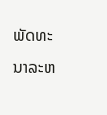ພັດທະນາລະຫ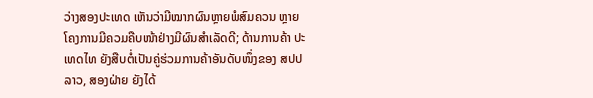ວ່າງສອງປະເທດ ເຫັນວ່າມີໝາກຜົນຫຼາຍພໍສົມຄວນ ຫຼາຍໂຄງການມີຄວມຄືບໜ້າຢ່າງມີຜົນສໍາເລັດດີ; ດ້ານການຄ້າ ປະເທດໄທ ຍັງສືບຕໍ່ເປັນຄູ່ຮ່ວມການຄ້າອັນດັບໜຶ່ງຂອງ ສປປ ລາວ, ສອງຝ່າຍ ຍັງໄດ້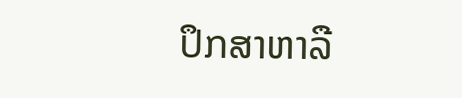ປຶກສາຫາລື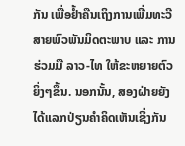ກັນ ເພື່ອຢໍ້າຄືນເຖິງການເພີ່ມທະວີສາຍພົວພັນມິດຕະພາບ ແລະ ການຮ່ວມມື ລາວ-ໄທ ໃຫ້ຂະຫຍາຍຕົວຍິ່ງໆຂຶ້ນ. ນອກນັ້ນ, ສອງຝ່າຍຍັງໄດ້ແລກປ່ຽນຄໍາຄິດເຫັນເຊິ່ງກັນ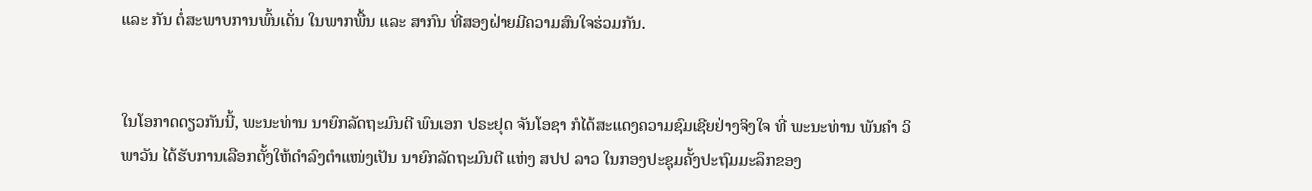ແລະ ກັນ ຕໍ່ສະພາບການພົ້ນເດັ່ນ ໃນພາກພື້ນ ແລະ ສາກົນ ທີ່ສອງຝ່າຍມີຄວາມສົນໃຈຮ່ວມກັນ.


ໃນໂອກາດດຽວກັນນີ້, ພະນະທ່ານ ນາຍົກລັດຖະມົນຕີ ພົນເອກ ປຣະຢຸດ ຈັນໂອຊາ ກໍໄດ້ສະແດງຄວາມຊົມເຊີຍຢ່າງຈິງໃຈ ທີ່ ພະນະທ່ານ ພັນຄໍາ ວິພາວັນ ໄດ້ຮັບການເລືອກຕັ້ງໃຫ້ດໍາລົງຕໍາແໜ່ງເປັນ ນາຍົກລັດຖະມົນຕີ ແຫ່ງ ສປປ ລາວ ໃນກອງປະຊຸມຄັ້ງປະຖົມມະລຶກຂອງ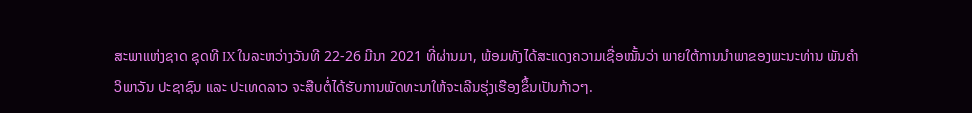ສະພາແຫ່ງຊາດ ຊຸດທີ IX ໃນລະຫວ່າງວັນທີ 22-26 ມີນາ 2021 ທີ່ຜ່ານມາ, ພ້ອມທັງໄດ້ສະແດງຄວາມເຊື່ອໝັ້ນວ່າ ພາຍໃຕ້ການນໍາພາຂອງພະນະທ່ານ ພັນຄໍາ ວິພາວັນ ປະຊາຊົນ ແລະ ປະເທດລາວ ຈະສືບຕໍ່ໄດ້ຮັບການພັດທະນາໃຫ້ຈະເລີນຮຸ່ງເຮືອງຂຶ້ນເປັນກ້າວໆ.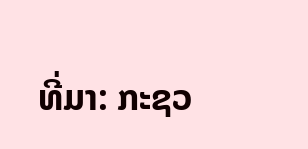ທີ່ມາ: ກະຊວ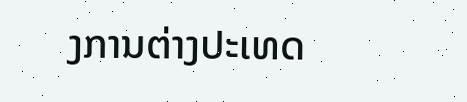ງການຕ່າງປະເທດ